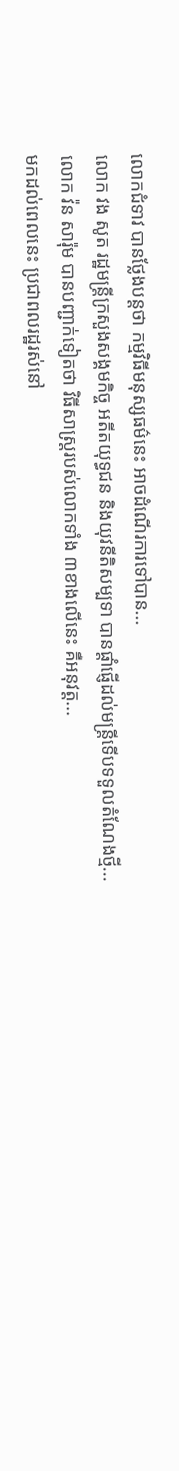លោកជំទាវ បានថ្លែងបន្តថា កម្មវិធីមនុស្សធម៌នេះ អាចដំណើរការទៅបាន...
លោក វង សូត រដ្ឋមន្ត្រីក្រសួងសង្គមកិច្ច អតីតយុទ្ធជន និងយុវនីតិសម្បទា បានផ្តាំផ្ញើដល់មន្ត្រីទើបទទួលតំណែងថ្មី...
លោក វ៉ន សារ៉ុម បានបញ្ជាក់ទៀតថា វិធីសាស្រ្ដរបស់លោកទាំង ៣ខាងលើនេះ គឺអនុវត្ត...
មកដល់ពេលនេះ ប្រជាពលរដ្ឋរស់នៅ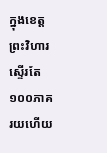ក្នុងខេត្តព្រះវិហារ ស្ទើរតែ ១០០ភាគរយហើយ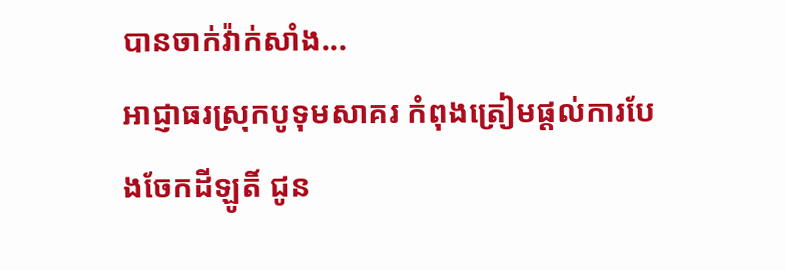បានចាក់វ៉ាក់សាំង...
អាជ្ញាធរស្រុកបូទុមសាគរ កំពុងត្រៀមផ្តល់ការបែងចែកដីឡូតិ៍ ជូន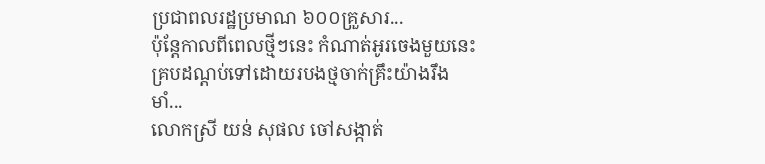ប្រជាពលរដ្ឋប្រមាណ ៦០០គ្រួសារ...
ប៉ុន្តែកាលពីពេលថ្មីៗនេះ កំណាត់អូរចេងមួយនេះ គ្របដណ្តប់ទៅដោយរបងថ្មចាក់គ្រឹះយ៉ាងរឹងមាំ...
លោកស្រី យន់ សុផល ចៅសង្កាត់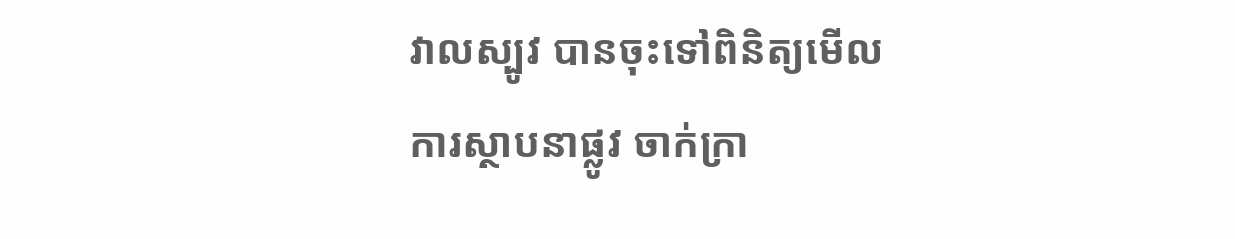វាលស្បូវ បានចុះទៅពិនិត្យមើលការស្ថាបនាផ្លូវ ចាក់ក្រា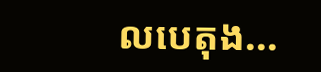លបេតុង...